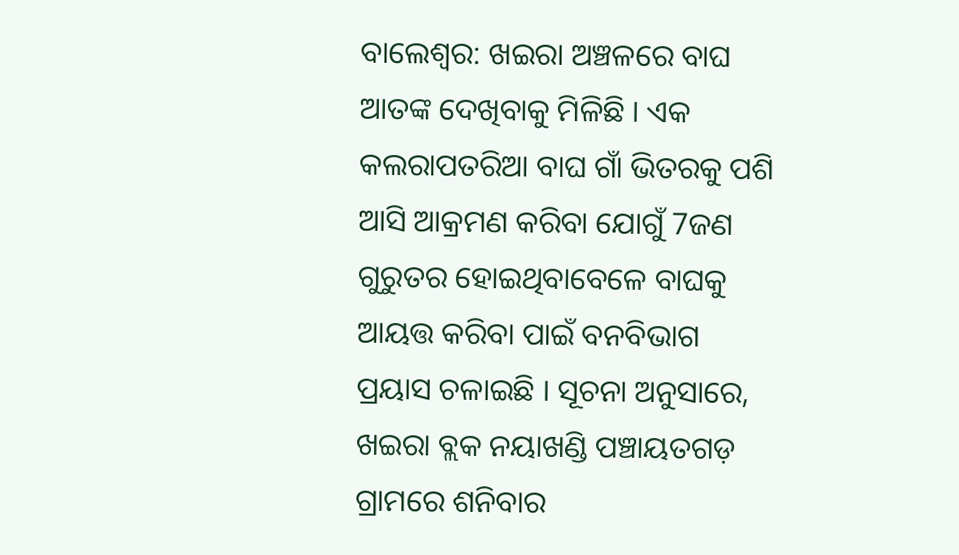ବାଲେଶ୍ୱର: ଖଇରା ଅଞ୍ଚଳରେ ବାଘ ଆତଙ୍କ ଦେଖିବାକୁ ମିଳିଛି । ଏକ କଲରାପତରିଆ ବାଘ ଗାଁ ଭିତରକୁ ପଶି ଆସି ଆକ୍ରମଣ କରିବା ଯୋଗୁଁ 7ଜଣ ଗୁରୁତର ହୋଇଥିବାବେଳେ ବାଘକୁ ଆୟତ୍ତ କରିବା ପାଇଁ ବନବିଭାଗ ପ୍ରୟାସ ଚଳାଇଛି । ସୂଚନା ଅନୁସାରେ, ଖଇରା ବ୍ଲକ ନୟାଖଣ୍ଡି ପଞ୍ଚାୟତଗଡ଼ ଗ୍ରାମରେ ଶନିବାର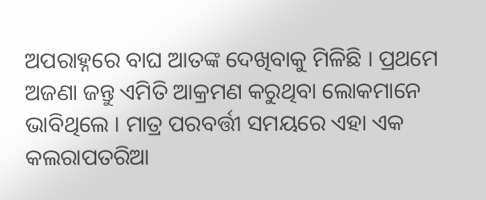ଅପରାହ୍ନରେ ବାଘ ଆତଙ୍କ ଦେଖିବାକୁ ମିଳିଛି । ପ୍ରଥମେ ଅଜଣା ଜନ୍ତୁ ଏମିତି ଆକ୍ରମଣ କରୁଥିବା ଲୋକମାନେ ଭାବିଥିଲେ । ମାତ୍ର ପରବର୍ତ୍ତୀ ସମୟରେ ଏହା ଏକ କଲରାପତରିଆ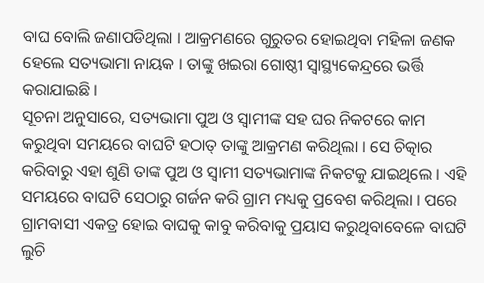ବାଘ ବୋଲି ଜଣାପଡିଥିଲା । ଆକ୍ରମଣରେ ଗୁରୁତର ହୋଇଥିବା ମହିଳା ଜଣକ ହେଲେ ସତ୍ୟଭାମା ନାୟକ । ତାଙ୍କୁ ଖଇରା ଗୋଷ୍ଠୀ ସ୍ୱାସ୍ଥ୍ୟକେନ୍ଦ୍ରରେ ଭର୍ତ୍ତି କରାଯାଇଛି ।
ସୂଚନା ଅନୁସାରେ, ସତ୍ୟଭାମା ପୁଅ ଓ ସ୍ୱାମୀଙ୍କ ସହ ଘର ନିକଟରେ କାମ କରୁଥିବା ସମୟରେ ବାଘଟି ହଠାତ୍ ତାଙ୍କୁ ଆକ୍ରମଣ କରିଥିଲା । ସେ ଚିତ୍କାର କରିବାରୁ ଏହା ଶୁଣି ତାଙ୍କ ପୁଅ ଓ ସ୍ୱାମୀ ସତ୍ୟଭାମାଙ୍କ ନିକଟକୁ ଯାଇଥିଲେ । ଏହି ସମୟରେ ବାଘଟି ସେଠାରୁ ଗର୍ଜନ କରି ଗ୍ରାମ ମଧ୍ୟକୁ ପ୍ରବେଶ କରିଥିଲା । ପରେ ଗ୍ରାମବାସୀ ଏକତ୍ର ହୋଇ ବାଘକୁ କାବୁ କରିବାକୁ ପ୍ରୟାସ କରୁଥିବାବେଳେ ବାଘଟି ଲୁଚି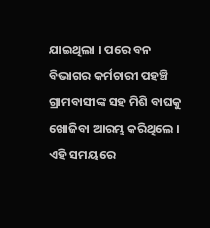ଯାଇଥିଲା । ପରେ ବନ ବିଭାଗର କର୍ମଚାରୀ ପହଞ୍ଚି ଗ୍ରାମବାସୀଙ୍କ ସହ ମିଶି ବାଘକୁ ଖୋଜିବା ଆରମ୍ଭ କରିଥିଲେ । ଏହି ସମୟରେ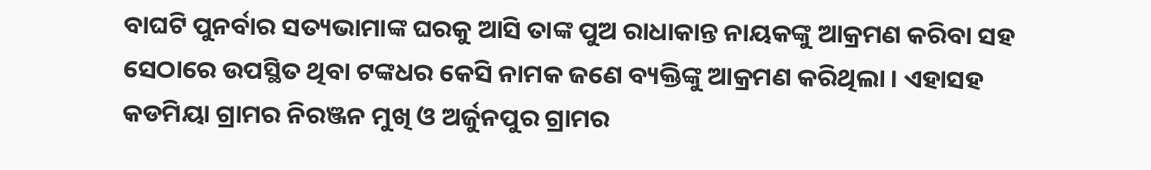ବାଘଟି ପୁନର୍ବାର ସତ୍ୟଭାମାଙ୍କ ଘରକୁ ଆସି ତାଙ୍କ ପୁଅ ରାଧାକାନ୍ତ ନାୟକଙ୍କୁ ଆକ୍ରମଣ କରିବା ସହ ସେଠାରେ ଉପସ୍ଥିତ ଥିବା ଟଙ୍କଧର କେସି ନାମକ ଜଣେ ବ୍ୟକ୍ତିଙ୍କୁ ଆକ୍ରମଣ କରିଥିଲା । ଏହାସହ କଡମିୟା ଗ୍ରାମର ନିରଞ୍ଜନ ମୁଖି ଓ ଅର୍ଜୁନପୁର ଗ୍ରାମର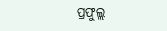ପ୍ରଫୁଲ୍ଲ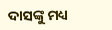ଦାସଙ୍କୁ ମଧ୍ୟ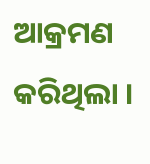ଆକ୍ରମଣ କରିଥିଲା ।